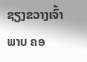ຊຽງຂວາງເຈົ້າພາບ ຄອ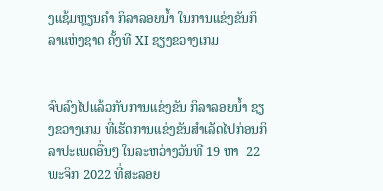ງແຊ້ມຫຼຽນຄຳ ກິລາລອຍນໍ້າ ໃນການແຂ່ງຂັນກິລາແຫ່ງຊາດ ຄັ້ງທີ XI ຊຽງຂວາງເກມ


ຈົບລົງໄປແລ້ວກັບການແຂ່ງຂັນ ກິລາລອຍນໍ້າ ຊຽງຂວາງເກມ ທີ່ເຮັດການແຂ່ງຂັນສຳເລັດໄປກ່ອນກິລາປະເພດອື່ນໆ ໃນລະຫວ່າງວັນທີ 19 ຫາ  22 ພະຈິກ 2022 ທີ່ສະລອຍ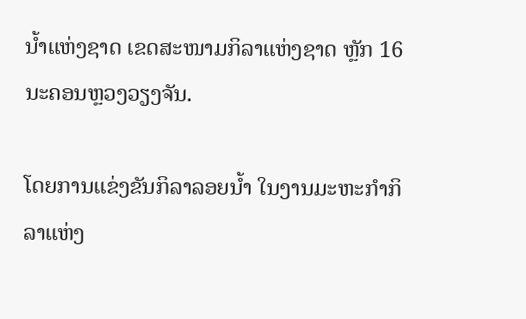ນໍ້າແຫ່ງຊາດ ເຂດສະໜາມກິລາແຫ່ງຊາດ ຫຼັກ 16 ນະຄອນຫຼວງວຽງຈັນ.

ໂດຍການແຂ່ງຂັນກິລາລອຍນໍ້າ ໃນງານມະຫະກຳກິລາແຫ່ງ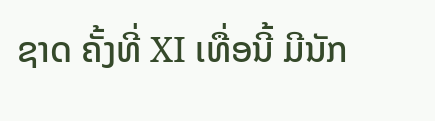ຊາດ ຄັ້ງທີ່ XI ເທື່ອນີ້ ມີນັກ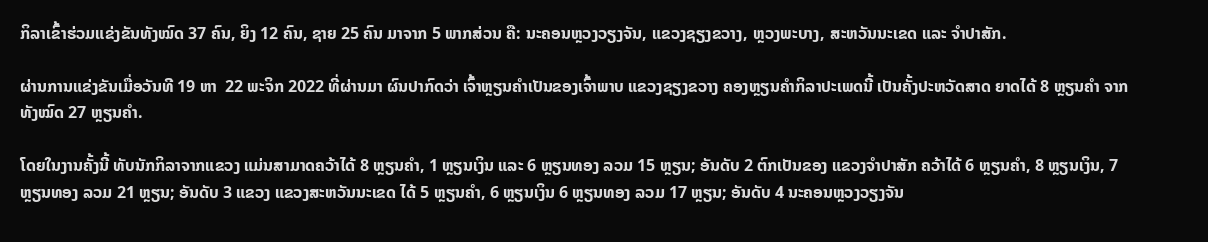ກິລາເຂົ້າຮ່ວມແຂ່ງຂັນທັງໝົດ 37 ຄົນ, ຍິງ 12 ຄົນ, ຊາຍ 25 ຄົນ ມາຈາກ 5 ພາກສ່ວນ ຄື: ນະຄອນຫຼວງວຽງຈັນ, ແຂວງຊຽງຂວາງ, ຫຼວງພະບາງ, ສະຫວັນນະເຂດ ແລະ ຈຳປາສັກ.

ຜ່ານການແຂ່ງຂັນເມື່ອວັນທີ 19 ຫາ  22 ພະຈິກ 2022 ທີ່ຜ່ານມາ ຜົນປາກົດວ່າ ເຈົ້າຫຼຽນຄຳເປັນຂອງເຈົ້າພາບ ແຂວງຊຽງຂວາງ ຄອງຫຼຽນຄຳກິລາປະເພດນີ້ ເປັນຄັ້ງປະຫວັດສາດ ຍາດໄດ້ 8 ຫຼຽນຄຳ ຈາກທັງໝົດ 27 ຫຼຽນຄຳ.

ໂດຍໃນງານຄັ້ງນີ້ ທັບນັກກິລາຈາກແຂວງ ແມ່ນສາມາດຄວ້າໄດ້ 8 ຫຼຽນຄຳ, 1 ຫຼຽນເງິນ ແລະ 6 ຫຼຽນທອງ ລວມ 15 ຫຼຽນ; ອັນດັບ 2 ຕົກເປັນຂອງ ແຂວງຈຳປາສັກ ຄວ້າໄດ້ 6 ຫຼຽນຄຳ, 8 ຫຼຽນເງິນ, 7 ຫຼຽນທອງ ລວມ 21 ຫຼຽນ; ອັນດັບ 3 ແຂວງ ແຂວງສະຫວັນນະເຂດ ໄດ້ 5 ຫຼຽນຄຳ, 6 ຫຼຽນເງິນ 6 ຫຼຽນທອງ ລວມ 17 ຫຼຽນ; ອັນດັບ 4 ນະຄອນຫຼວງວຽງຈັນ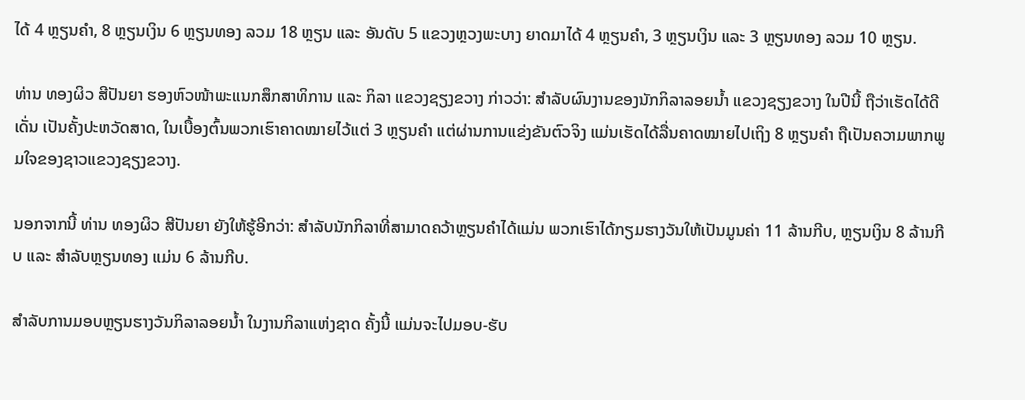ໄດ້ 4 ຫຼຽນຄຳ, 8 ຫຼຽນເງິນ 6 ຫຼຽນທອງ ລວມ 18 ຫຼຽນ ແລະ ອັນດັບ 5 ແຂວງຫຼວງພະບາງ ຍາດມາໄດ້ 4 ຫຼຽນຄຳ, 3 ຫຼຽນເງິນ ແລະ 3 ຫຼຽນທອງ ລວມ 10 ຫຼຽນ.

ທ່ານ ທອງຜິວ ສີປັນຍາ ຮອງຫົວໜ້າພະແນກສຶກສາທິການ ແລະ ກິລາ ແຂວງຊຽງຂວາງ ກ່າວວ່າ: ສຳລັບຜົນງານຂອງນັກກິລາລອຍນໍ້າ ແຂວງຊຽງຂວາງ ໃນປີນີ້ ຖືວ່າເຮັດໄດ້ດີເດັ່ນ ເປັນຄັ້ງປະຫວັດສາດ, ໃນເບື້ອງຕົ້ນພວກເຮົາຄາດໝາຍໄວ້ແຕ່ 3 ຫຼຽນຄຳ ແຕ່ຜ່ານການແຂ່ງຂັນຕົວຈິງ ແມ່ນເຮັດໄດ້ລື່ນຄາດໝາຍໄປເຖິງ 8 ຫຼຽນຄຳ ຖືເປັນຄວາມພາກພູມໃຈຂອງຊາວແຂວງຊຽງຂວາງ.

ນອກຈາກນີ້ ທ່ານ ທອງຜິວ ສີປັນຍາ ຍັງໃຫ້ຮູ້ອີກວ່າ: ສຳລັບນັກກິລາທີ່ສາມາດຄວ້າຫຼຽນຄຳໄດ້ແມ່ນ ພວກເຮົາໄດ້ກຽມຮາງວັນໃຫ້ເປັນມູນຄ່າ 11 ລ້ານກີບ, ຫຼຽນເງິນ 8 ລ້ານກີບ ແລະ ສຳລັບຫຼຽນທອງ ແມ່ນ 6 ລ້ານກີບ.

ສຳລັບການມອບຫຼຽນຮາງວັນກິລາລອຍນໍ້າ ໃນງານກິລາແຫ່ງຊາດ ຄັ້ງນີ້ ແມ່ນຈະໄປມອບ-ຮັບ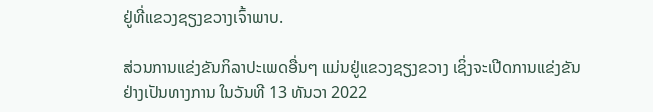ຢູ່ທີ່ແຂວງຊຽງຂວາງເຈົ້າພາບ.

ສ່ວນການແຂ່ງຂັນກິລາປະເພດອື່ນໆ ແມ່ນຢູ່ແຂວງຊຽງຂວາງ ເຊິ່ງຈະເປີດການແຂ່ງຂັນ ຢ່າງເປັນທາງການ ໃນວັນທີ 13 ທັນວາ 2022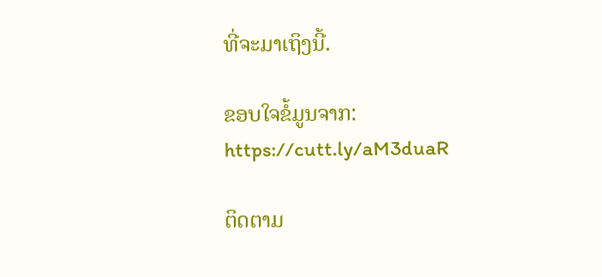ທີ່ຈະມາເຖິງນີ້.

ຂອບໃຈຂໍ້ມູນຈາກ: https://cutt.ly/aM3duaR

ຕິດຕາມ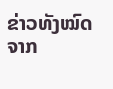ຂ່າວທັງໝົດຈາກ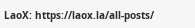LaoX: https://laox.la/all-posts/